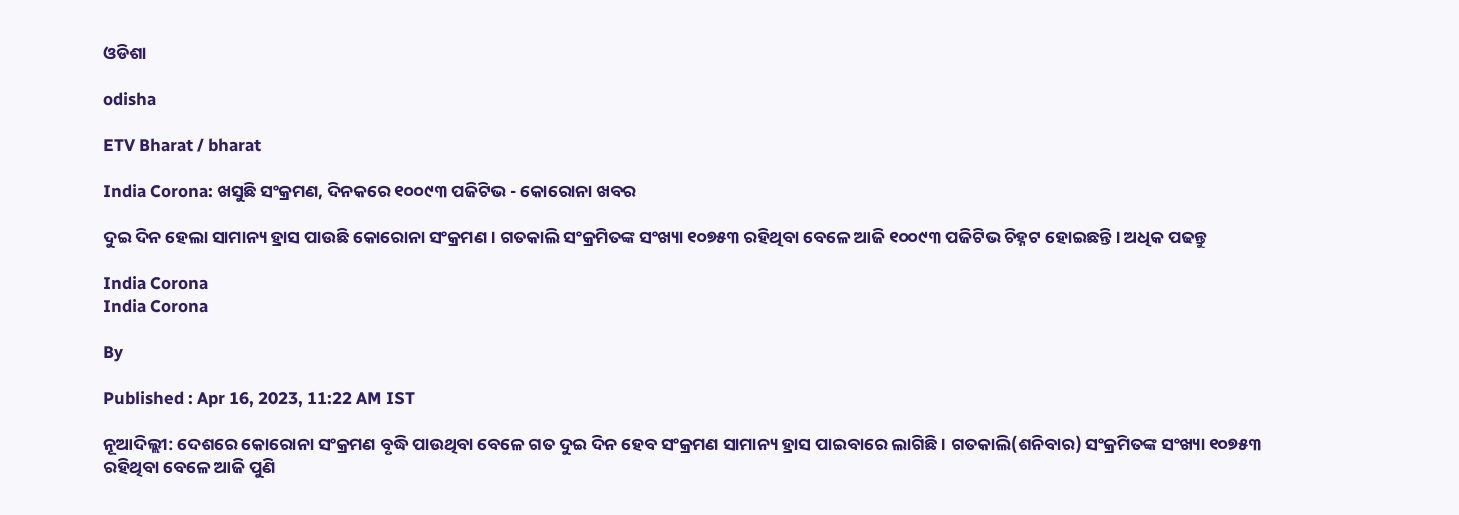ଓଡିଶା

odisha

ETV Bharat / bharat

India Corona: ଖସୁଛି ସଂକ୍ରମଣ, ଦିନକରେ ୧୦୦୯୩ ପଜିଟିଭ - କୋରୋନା ଖବର

ଦୁଇ ଦିନ ହେଲା ସାମାନ୍ୟ ହ୍ରାସ ପାଉଛି କୋରୋନା ସଂକ୍ରମଣ । ଗତକାଲି ସଂକ୍ରମିତଙ୍କ ସଂଖ୍ୟା ୧୦୭୫୩ ରହିଥିବା ବେଳେ ଆଜି ୧୦୦୯୩ ପଜିଟିଭ ଚିହ୍ନଟ ହୋଇଛନ୍ତି । ଅଧିକ ପଢନ୍ତୁ

India Corona
India Corona

By

Published : Apr 16, 2023, 11:22 AM IST

ନୂଆଦିଲ୍ଲୀ: ଦେଶରେ କୋରୋନା ସଂକ୍ରମଣ ବୃଦ୍ଧି ପାଉଥିବା ବେଳେ ଗତ ଦୁଇ ଦିନ ହେବ ସଂକ୍ରମଣ ସାମାନ୍ୟ ହ୍ରାସ ପାଇବାରେ ଲାଗିଛି । ଗତକାଲି(ଶନିବାର) ସଂକ୍ରମିତଙ୍କ ସଂଖ୍ୟା ୧୦୭୫୩ ରହିଥିବା ବେଳେ ଆଜି ପୁଣି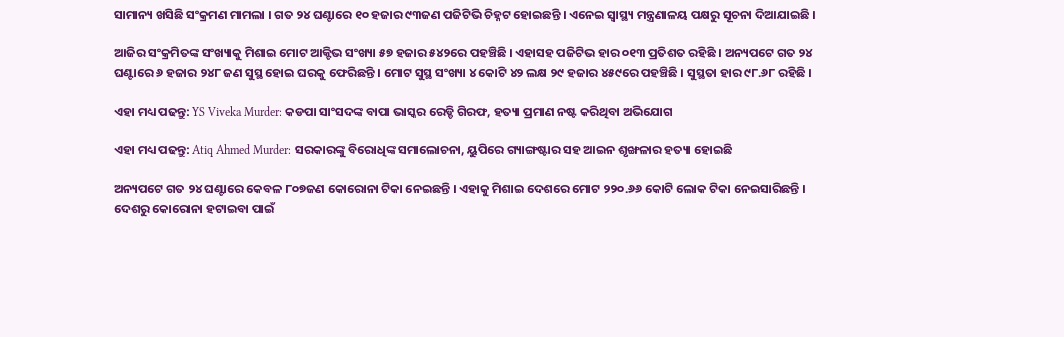ସାମାନ୍ୟ ଖସିଛି ସଂକ୍ରମଣ ମାମଲା । ଗତ ୨୪ ଘଣ୍ଟାରେ ୧୦ ହଜାର ୯୩ଜଣ ପଜିଟିଭି ଚିହ୍ନଟ ହୋଇଛନ୍ତି । ଏନେଇ ସ୍ବାସ୍ଥ୍ୟ ମନ୍ତ୍ରଣାଳୟ ପକ୍ଷରୁ ସୂଚନା ଦିଆଯାଇଛି ।

ଆଜିର ସଂକ୍ରମିତଙ୍କ ସଂଖ୍ୟାକୁ ମିଶାଇ ମୋଟ ଆକ୍ଟିଭ ସଂଖ୍ୟା ୫୭ ହଜାର ୫୪୨ରେ ପହଞ୍ଚିଛି । ଏହାସହ ପଜିଟିଭ ହାର ୦୧୩ ପ୍ରତିଶତ ରହିଛି । ଅନ୍ୟପଟେ ଗତ ୨୪ ଘଣ୍ଟାରେ ୬ ହଜାର ୨୪୮ ଜଣ ସୁସ୍ଥ ହୋଇ ଘରକୁ ଫେରିଛନ୍ତି । ମୋଟ ସୁସ୍ଥ ସଂଖ୍ୟା ୪ କୋଟି ୪୨ ଲକ୍ଷ ୨୯ ହଜାର ୪୫୯ରେ ପହଞ୍ଚିଛି । ସୁସ୍ଥତା ହାର ୯୮.୬୮ ରହିଛି ।

ଏହା ମଧ୍ୟ ପଢନ୍ତୁ: YS Viveka Murder: କଡପା ସାଂସଦଙ୍କ ବାପା ଭାସ୍କର ରେଡ୍ଡି ଗିରଫ, ହତ୍ୟା ପ୍ରମାଣ ନଷ୍ଟ କରିଥିବା ଅଭିଯୋଗ

ଏହା ମଧ୍ୟ ପଢନ୍ତୁ: Atiq Ahmed Murder: ସରକାରଙ୍କୁ ବିରୋଧିଙ୍କ ସମାଲୋଚନା, ୟୁପିରେ ଗ୍ୟାଙ୍ଗଷ୍ଟାର ସହ ଆଇନ ଶୃଙ୍ଖଳାର ହତ୍ୟା ହୋଇଛି

ଅନ୍ୟପଟେ ଗତ ୨୪ ଘଣ୍ଟାରେ କେବଳ ୮୦୭ଜଣ କୋରୋନା ଟିକା ନେଇଛନ୍ତି । ଏହାକୁ ମିଶାଇ ଦେଶରେ ମୋଟ ୨୨୦.୬୬ କୋଟି ଲୋକ ଟିକା ନେଇସାରିଛନ୍ତି । ଦେଶରୁ କୋରୋନା ହଟାଇବା ପାଇଁ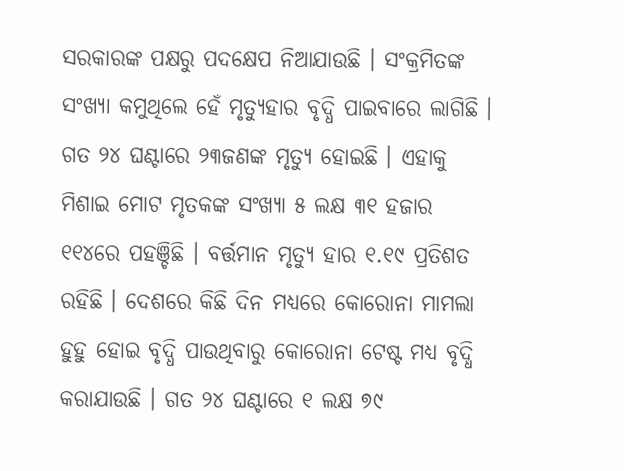ସରକାରଙ୍କ ପକ୍ଷରୁ ପଦକ୍ଷେପ ନିଆଯାଉଛି । ସଂକ୍ରମିତଙ୍କ ସଂଖ୍ୟା କମୁଥିଲେ ହେଁ ମୃତ୍ୟୁହାର ବୃଦ୍ଧି ପାଇବାରେ ଲାଗିଛି । ଗତ ୨୪ ଘଣ୍ଟାରେ ୨୩ଜଣଙ୍କ ମୃତ୍ୟୁ ହୋଇଛି । ଏହାକୁ ମିଶାଇ ମୋଟ ମୃତକଙ୍କ ସଂଖ୍ୟା ୫ ଲକ୍ଷ ୩୧ ହଜାର ୧୧୪ରେ ପହଞ୍ଚିଛି । ବର୍ତ୍ତମାନ ମୃତ୍ୟୁ ହାର ୧.୧୯ ପ୍ରତିଶତ ରହିଛି । ଦେଶରେ କିଛି ଦିନ ମଧ୍ୟରେ କୋରୋନା ମାମଲା ହୁହୁ ହୋଇ ବୃଦ୍ଧି ପାଉଥିବାରୁ କୋରୋନା ଟେଷ୍ଟ ମଧ୍ୟ ବୃଦ୍ଧି କରାଯାଉଛି । ଗତ ୨୪ ଘଣ୍ଟାରେ ୧ ଲକ୍ଷ ୭୯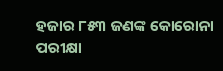ହଜାର ୮୫୩ ଜଣଙ୍କ କୋରୋନା ପରୀକ୍ଷା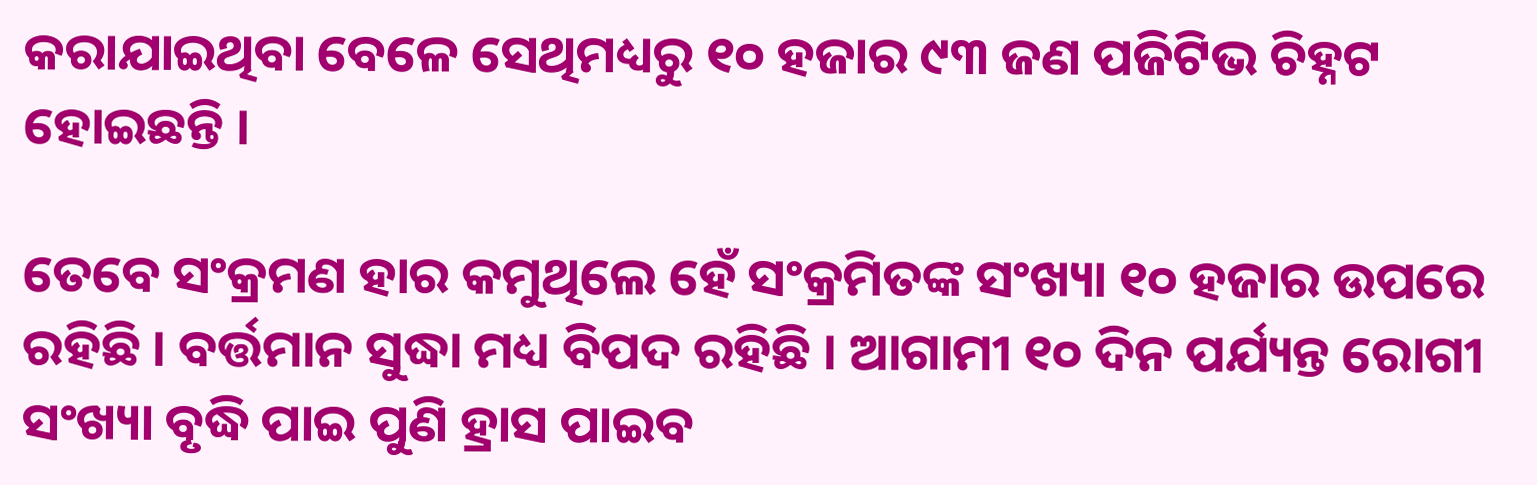କରାଯାଇଥିବା ବେଳେ ସେଥିମଧ୍ୟରୁ ୧୦ ହଜାର ୯୩ ଜଣ ପଜିଟିଭ ଚିହ୍ନଟ ହୋଇଛନ୍ତି ।

ତେବେ ସଂକ୍ରମଣ ହାର କମୁଥିଲେ ହେଁ ସଂକ୍ରମିତଙ୍କ ସଂଖ୍ୟା ୧୦ ହଜାର ଉପରେ ରହିଛି । ବର୍ତ୍ତମାନ ସୁଦ୍ଧା ମଧ୍ୟ ବିପଦ ରହିଛି । ଆଗାମୀ ୧୦ ଦିନ ପର୍ଯ୍ୟନ୍ତ ରୋଗୀ ସଂଖ୍ୟା ବୃଦ୍ଧି ପାଇ ପୁଣି ହ୍ରାସ ପାଇବ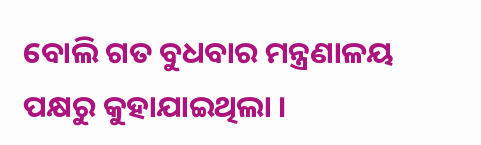ବୋଲି ଗତ ବୁଧବାର ମନ୍ତ୍ରଣାଳୟ ପକ୍ଷରୁ କୁହାଯାଇଥିଲା ।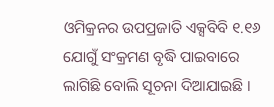ଓମିକ୍ରନର ଉପପ୍ରଜାତି ଏକ୍ସବିବି ୧.୧୬ ଯୋଗୁଁ ସଂକ୍ରମଣ ବୃଦ୍ଧି ପାଇବାରେ ଲାଗିଛି ବୋଲି ସୂଚନା ଦିଆଯାଇଛି ।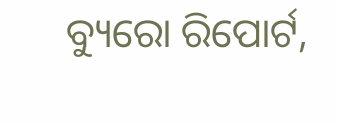ବ୍ୟୁରୋ ରିପୋର୍ଟ,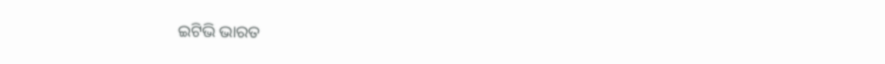ଇଟିଭି ଭାରତ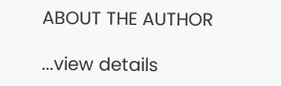ABOUT THE AUTHOR

...view details